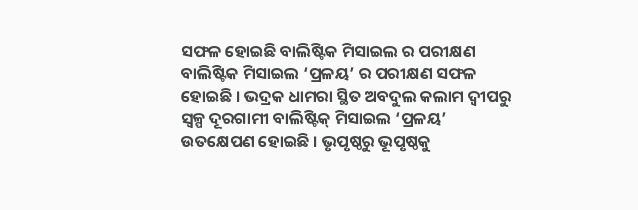ସଫଳ ହୋଇଛି ବାଲିଷ୍ଟିକ ମିସାଇଲ ର ପରୀକ୍ଷଣ
ବାଲିଷ୍ଟିକ ମିସାଇଲ ‘ପ୍ରଳୟ’ ର ପରୀକ୍ଷଣ ସଫଳ ହୋଇଛି । ଭଦ୍ରକ ଧାମରା ସ୍ଥିତ ଅବଦୁଲ କଲାମ ଦ୍ୱୀପରୁ ସ୍ୱଳ୍ପ ଦୂରଗାମୀ ବାଲିଷ୍ଟିକ୍ ମିସାଇଲ ‘ପ୍ରଳୟ’ ଉତକ୍ଷେପଣ ହୋଇଛି । ଭୃପୃଷ୍ଠରୁ ଭୂପୃଷ୍ଠକୁ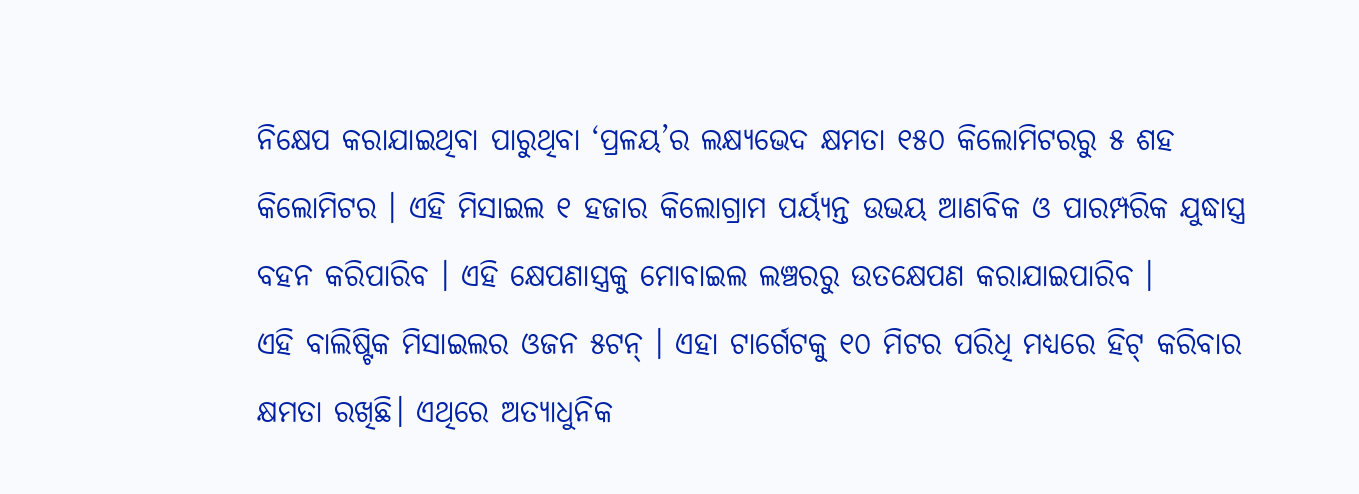ନିକ୍ଷେପ କରାଯାଇଥିବା ପାରୁଥିବା ‘ପ୍ରଳୟ’ର ଲକ୍ଷ୍ୟଭେଦ କ୍ଷମତା ୧୫୦ କିଲୋମିଟରରୁ ୫ ଶହ କିଲୋମିଟର । ଏହି ମିସାଇଲ ୧ ହଜାର କିଲୋଗ୍ରାମ ପର୍ୟ୍ୟନ୍ତ ଉଭୟ ଆଣବିକ ଓ ପାରମ୍ପରିକ ଯୁଦ୍ଧାସ୍ତ୍ର ବହନ କରିପାରିବ । ଏହି କ୍ଷେପଣାସ୍ତ୍ରକୁ ମୋବାଇଲ ଲଞ୍ଚରରୁ ଉତକ୍ଷେପଣ କରାଯାଇପାରିବ ।
ଏହି ବାଲିଷ୍ଟିକ ମିସାଇଲର ଓଜନ ୫ଟନ୍ । ଏହା ଟାର୍ଗେଟକୁ ୧୦ ମିଟର ପରିଧି ମଧ୍ୟରେ ହିଟ୍ କରିବାର କ୍ଷମତା ରଖିଛି। ଏଥିରେ ଅତ୍ୟାଧୁନିକ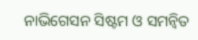ନାଭିଗେସନ ସିଷ୍ଟମ ଓ ସମନ୍ଵିତ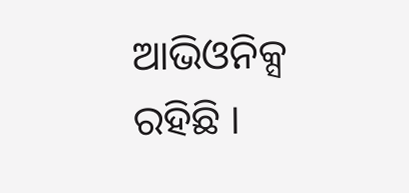ଆଭିଓନିକ୍ସ ରହିଛି ।